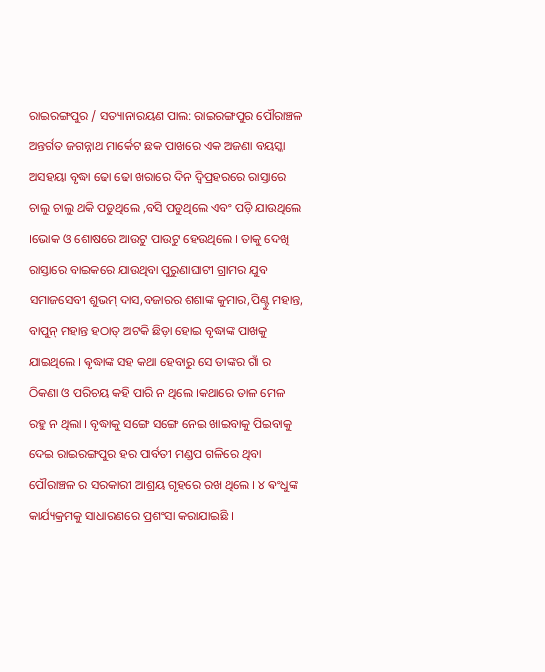ରାଇରଙ୍ଗପୁର / ସତ୍ୟାନାରୟଣ ପାଲ: ରାଇରଙ୍ଗପୁର ପୌରାଞ୍ଚଳ ଅନ୍ତର୍ଗତ ଜଗନ୍ନାଥ ମାର୍କେଟ ଛକ ପାଖରେ ଏକ ଅଜଣା ବୟସ୍କା ଅସହୟା ବୃଦ୍ଧା ଢୋ ଢୋ ଖରାରେ ଦିନ ଦ୍ୱିପ୍ରହରରେ ରାସ୍ତାରେ ଚାଲୁ ଚାଲୁ ଥକି ପଡୁଥିଲେ ,ବସି ପଡୁଥିଲେ ଏବଂ ପଡ଼ି ଯାଉଥିଲେ ।ଭୋକ ଓ ଶୋଷରେ ଆଉଟୁ ପାଉଟୁ ହେଉଥିଲେ । ତାକୁ ଦେଖି ରାସ୍ତାରେ ବାଇକରେ ଯାଉଥିବା ପୁରୁଣାଘାଟୀ ଗ୍ରାମର ଯୁବ ସମାଜସେବୀ ଶୁଭମ୍ ଦାସ,ବଜାରର ଶଶାଙ୍କ କୁମାର,ପିଣ୍ଟୁ ମହାନ୍ତ, ବାପୁନ୍ ମହାନ୍ତ ହଠାତ୍ ଅଟକି ଛିଡ଼ା ହୋଇ ବୃଦ୍ଧାଙ୍କ ପାଖକୁ ଯାଇଥିଲେ । ଵୃଦ୍ଧାଙ୍କ ସହ କଥା ହେବାରୁ ସେ ତାଙ୍କର ଗାଁ ର ଠିକଣା ଓ ପରିଚୟ କହି ପାରି ନ ଥିଲେ ।କଥାରେ ତାଳ ମେଳ ରହୁ ନ ଥିଲା । ବୃଦ୍ଧାକୁ ସଙ୍ଗେ ସଙ୍ଗେ ନେଇ ଖାଇବାକୁ ପିଇବାକୁ ଦେଇ ରାଇରଙ୍ଗପୁର ହର ପାର୍ବତୀ ମଣ୍ଡପ ଗଳିରେ ଥିବା ପୌରାଞ୍ଚଳ ର ସରକାରୀ ଆଶ୍ରୟ ଗୃହରେ ରଖ ଥିଲେ । ୪ ଵଂଧୁଙ୍କ କାର୍ଯ୍ୟକ୍ରମକୁ ସାଧାରଣରେ ପ୍ରଶଂସା କରାଯାଇଛି ।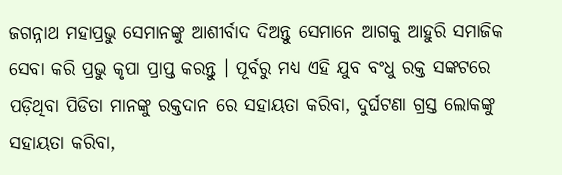ଜଗନ୍ନାଥ ମହାପ୍ରଭୁ ସେମାନଙ୍କୁ ଆଶୀର୍ବାଦ ଦିଅନ୍ତୁ ସେମାନେ ଆଗକୁ ଆହୁରି ସମାଜିକ ସେବା କରି ପ୍ରଭୁ କୃପା ପ୍ରାପ୍ତ କରନ୍ତୁ । ପୂର୍ବରୁ ମଧ୍ଯ ଏହି ଯୁବ ବଂଧୁ ରକ୍ତ ସଙ୍କଟରେ ପଡ଼ିଥିବା ପିଡିତା ମାନଙ୍କୁ ରକ୍ତଦାନ ରେ ସହାୟତା କରିବା, ଦୁର୍ଘଟଣା ଗ୍ରସ୍ତ ଲୋକଙ୍କୁ ସହାୟତା କରିବା,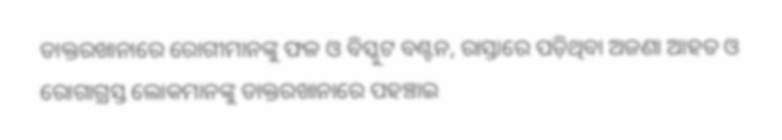ଡାକ୍ତରଖାନାରେ ରୋଗୀମାନଙ୍କୁ ଫଳ ଓ ବିସ୍କୁଟ ବଣ୍ଟନ, ରାସ୍ତାରେ ପଡ଼ିଥିବା ଅଜଣା ଆହତ ଓ ରୋଗାଗ୍ରସ୍ତ ଲୋକମାନଙ୍କୁ ଡାକ୍ତରଖାନାରେ ପହଞ୍ଚାଇ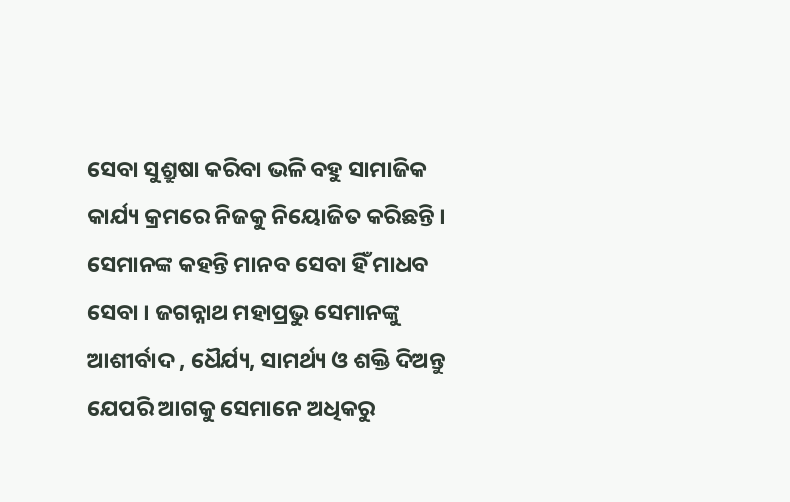ସେବା ସୁଶ୍ରୁଷା କରିବା ଭଳି ବହୁ ସାମାଜିକ କାର୍ଯ୍ୟ କ୍ରମରେ ନିଜକୁ ନିୟୋଜିତ କରିଛନ୍ତି । ସେମାନଙ୍କ କହନ୍ତି ମାନବ ସେବା ହିଁ ମାଧବ ସେବା । ଜଗନ୍ନାଥ ମହାପ୍ରଭୁ ସେମାନଙ୍କୁ ଆଶୀର୍ବାଦ , ଧୈର୍ଯ୍ୟ, ସାମର୍ଥ୍ୟ ଓ ଶକ୍ତି ଦିଅନ୍ତୁ ଯେପରି ଆଗକୁ ସେମାନେ ଅଧିକରୁ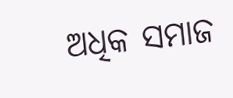ଅଧିକ ସମାଜ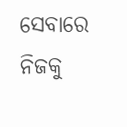ସେବାରେ ନିଜକୁ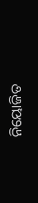ନିୟୋଜିତ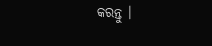କରନ୍ତୁ ।